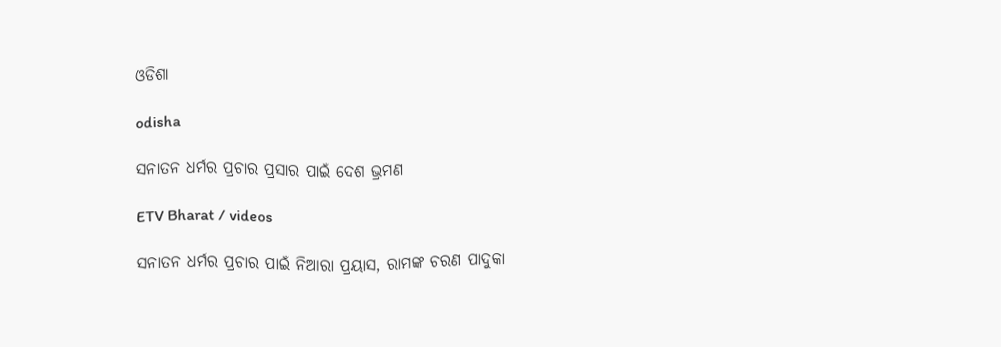ଓଡିଶା

odisha

ସନାତନ ଧର୍ମର ପ୍ରଚାର ପ୍ରସାର ପାଇଁ ଦେଶ ଭ୍ରମଣ

ETV Bharat / videos

ସନାତନ ଧର୍ମର ପ୍ରଚାର ପାଇଁ ନିଆରା ପ୍ରୟାସ, ରାମଙ୍କ ଚରଣ ପାଦୁକା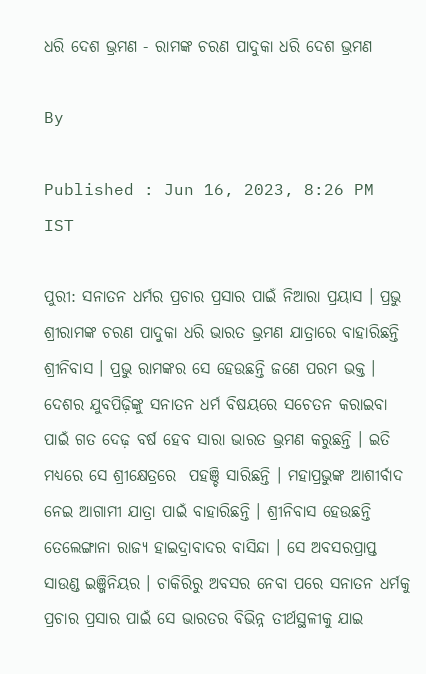ଧରି ଦେଶ ଭ୍ରମଣ - ରାମଙ୍କ ଚରଣ ପାଦୁକା ଧରି ଦେଶ ଭ୍ରମଣ

By

Published : Jun 16, 2023, 8:26 PM IST

ପୁରୀ: ସନାତନ ଧର୍ମର ପ୍ରଚାର ପ୍ରସାର ପାଇଁ ନିଆରା ପ୍ରୟାସ । ପ୍ରଭୁ ଶ୍ରୀରାମଙ୍କ ଚରଣ ପାଦୁକା ଧରି ଭାରତ ଭ୍ରମଣ ଯାତ୍ରାରେ ବାହାରିଛନ୍ତି ଶ୍ରୀନିବାସ । ପ୍ରଭୁ ରାମଙ୍କର ସେ ହେଉଛନ୍ତି ଜଣେ ପରମ ଭକ୍ତ । ଦେଶର ଯୁବପିଢ଼ିଙ୍କୁ ସନାତନ ଧର୍ମ ବିଷୟରେ ସଚେତନ କରାଇବା ପାଇଁ ଗତ ଦେଢ଼ ବର୍ଷ ହେବ ସାରା ଭାରତ ଭ୍ରମଣ କରୁଛନ୍ତି । ଇତି ମଧ୍ୟରେ ସେ ଶ୍ରୀକ୍ଷେତ୍ରରେ  ପହଞ୍ଚି ସାରିଛନ୍ତି । ମହାପ୍ରଭୁଙ୍କ ଆଶୀର୍ବାଦ ନେଇ ଆଗାମୀ ଯାତ୍ରା ପାଇଁ ବାହାରିଛନ୍ତି । ଶ୍ରୀନିବାସ ହେଉଛନ୍ତି ତେଲେଙ୍ଗାନା ରାଜ୍ୟ ହାଇଦ୍ରାବାଦର ବାସିନ୍ଦା । ସେ ଅବସରପ୍ରାପ୍ତ ସାଉଣ୍ଡ ଇଞ୍ଜିନିୟର । ଚାକିରିରୁ ଅବସର ନେବା ପରେ ସନାତନ ଧର୍ମକୁ ପ୍ରଚାର ପ୍ରସାର ପାଇଁ ସେ ଭାରତର ବିଭିନ୍ନ ତୀର୍ଥସ୍ଥଳୀକୁ ଯାଇ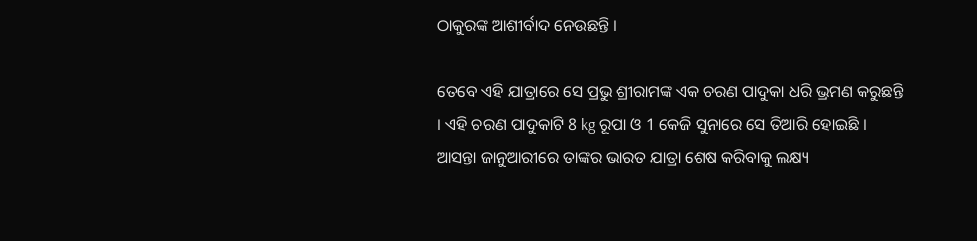ଠାକୁରଙ୍କ ଆଶୀର୍ବାଦ ନେଉଛନ୍ତି ।

ତେବେ ଏହି ଯାତ୍ରାରେ ସେ ପ୍ରଭୁ ଶ୍ରୀରାମଙ୍କ ଏକ ଚରଣ ପାଦୁକା ଧରି ଭ୍ରମଣ କରୁଛନ୍ତି । ଏହି ଚରଣ ପାଦୁକାଟି 8 kg ରୂପା ଓ 1 କେଜି ସୁନାରେ ସେ ତିଆରି ହୋଇଛି । ଆସନ୍ତା ଜାନୁଆରୀରେ ତାଙ୍କର ଭାରତ ଯାତ୍ରା ଶେଷ କରିବାକୁ ଲକ୍ଷ୍ୟ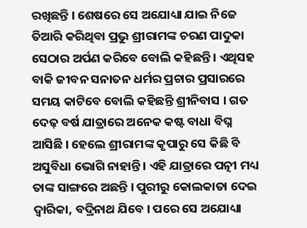ରଖିଛନ୍ତି । ଶେଷରେ ସେ ଅଯୋଧ୍ୟା ଯାଇ ନିଜେ ତିଆରି କରିଥିବା ପ୍ରଭୁ ଶ୍ରୀରାମଙ୍କ ଚରଣ ପାଦୁକା ସେଠାର ଅର୍ପଣ କରିବେ ବୋଲି କହିଛନ୍ତି । ଏଥିସହ ବାକି ଜୀବନ ସନାତନ ଧର୍ମର ପ୍ରଚାର ପ୍ରସାରରେ ସମୟ କାଟିବେ ବୋଲି କହିଛନ୍ତି ଶ୍ରୀନିବାସ । ଗତ ଦେଢ଼ ବର୍ଷ ଯାତ୍ରାରେ ଅନେକ କଷ୍ଟ ବାଧା ବିଘ୍ନ ଆସିଛି । ହେଲେ ଶ୍ରୀରାମଙ୍କ କୃପାରୁ ସେ କିଛି ବି ଅସୁବିଧା ଭୋଗି ନାହାନ୍ତି । ଏହି ଯାତ୍ରାରେ ପତ୍ନୀ ମଧ୍ୟ ତାଙ୍କ ସାଙ୍ଗରେ ଅଛନ୍ତି । ପୁରୀରୁ କୋଲକାତା ଦେଇ ଦ୍ବାରିକା, ବଦ୍ରିନାଥ ଯିବେ । ପରେ ସେ ଅଯୋଧ୍ୟା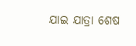ଯାଇ ଯାତ୍ରା ଶେଷ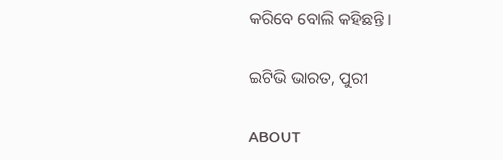କରିବେ ବୋଲି କହିଛନ୍ତି ।

ଇଟିଭି ଭାରତ, ପୁରୀ

ABOUT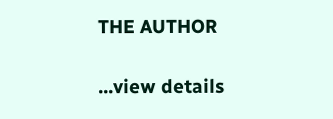THE AUTHOR

...view details